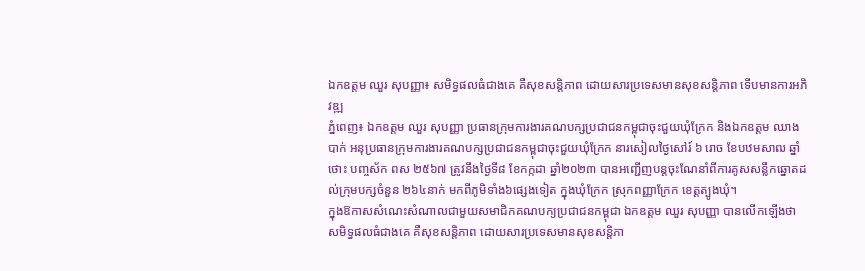ឯកឧត្តម ឈួរ សុបញ្ញា៖ សមិទ្ធផលធំជាងគេ គឺសុខសន្តិភាព ដោយសារប្រទេសមានសុខសន្តិភាព ទើបមានការអភិវឌ្ឍ
ភ្នំពេញ៖ ឯកឧត្តម ឈួរ សុបញ្ញា ប្រធានក្រុមការងារគណបក្សប្រជាជនកម្ពុជាចុះជួយឃុំក្រែក និងឯកឧត្តម ឈាង បាក់ អនុប្រធានក្រុមការងារគណបក្សប្រជាជនកម្ពុជាចុះជួយឃុំក្រែក នារសៀលថ្ងៃសៅរ៍ ៦ រោច ខែបឋមសាឍ ឆ្នាំថោះ បញ្ចស័ក ពស ២៥៦៧ ត្រូវនឹងថ្ងៃទី៨ ខែកក្កដា ឆ្នាំ២០២៣ បានអញ្ជើញបន្តចុះណែនាំពីការគូសសន្លឹកឆ្នោតដល់ក្រុមបក្សចំនួន ២៦៤នាក់ មកពីភូមិទាំង៦ផ្សេងទៀត ក្នុងឃុំក្រែក ស្រុកពញ្ញាក្រែក ខេត្តត្បូងឃុំ។
ក្នុងឱកាសសំណេះសំណាលជាមួយសមាជិកគណបក្យប្រជាជនកម្ពុជា ឯកឧត្តម ឈួរ សុបញ្ញា បានលើកឡើងថា សមិទ្ធផលធំជាងគេ គឺសុខសន្តិភាព ដោយសារប្រទេសមានសុខសន្តិភា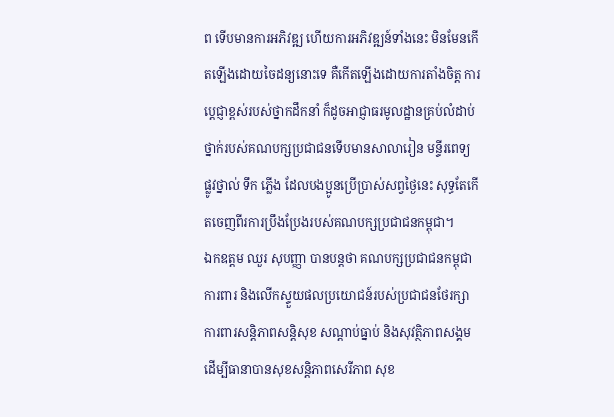ព ទើបមានការអភិវឌ្ឍ ហើយការអភិវឌ្ឍន៍ទាំងនេះ មិនមែនកើតឡើងដោយចៃដន្យនោះទេ គឺកើតឡើងដោយការតាំងចិត្ត ការប្ដេជ្ញាខ្ពស់របស់ថ្នាកដឹកនាំ ក៏ដូចអាជ្ញាធរមូលដ្ឋានគ្រប់លំដាប់ថ្នាក់របស់គណបក្សប្រជាជនទើបមានសាលារៀន មន្ទីរពេទ្យ ផ្លូវថ្នាល់ ទឹក ភ្លើង ដែលបងប្អូនប្រើប្រាស់សព្វថ្ងៃនេះ សុទ្ធតែកើតចេញពីរការប្រឹងប្រែងរបស់គណបក្សប្រជាជនកម្ពុជា។
ឯកឧត្តម ឈួរ សុបញ្ញា បានបន្តថា គណបក្សប្រជាជនកម្ពុជា ការពារ និងលើកស្ទួយផលប្រយោជន៍របស់ប្រជាជនថែរក្សាការពារសន្តិភាពសន្តិសុខ សណ្តាប់ធ្នាប់ និងសុវត្ថិភាពសង្គម ដើម្បីធានាបានសុខសន្តិភាពសេរីភាព សុខ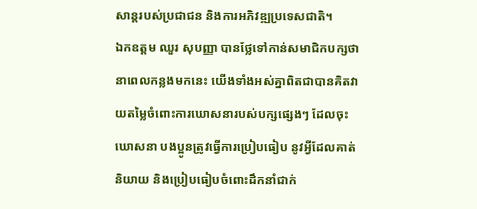សាន្តរបស់ប្រជាជន និងការអភិវឌ្ឍប្រទេសជាតិ។
ឯកឧត្តម ឈួរ សុបញ្ញា បានថ្លែទៅកាន់សមាជិកបក្សថា នាពេលកន្លងមកនេះ យើងទាំងអស់គ្នាពិតជាបានគិតវាយតម្លៃចំពោះការឃោសនារបស់បក្សផ្សេងៗ ដែលចុះឃោសនា បងប្អូនត្រូវធ្វើការប្រៀបធៀប នូវអ្វីដែលគាត់និយាយ និងប្រៀបធៀបចំពោះដឹកនាំជាក់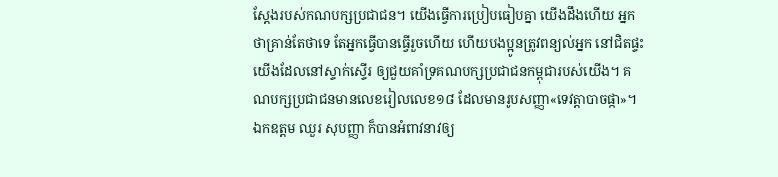ស្ដែងរបស់កណបក្សប្រជាជន។ យើងធ្វើការប្រៀបធៀបគ្នា យើងដឹងហើយ អ្នកថាគ្រាន់តែថាទេ តែអ្នកធ្វើបានធ្វើរួចហើយ ហើយបងប្អូនត្រូវពន្យល់អ្នក នៅជិតផ្ទះយើងដែលនៅស្ទាក់ស្ទើរ ឲ្យជួយគាំទ្រគណបក្សប្រជាជនកម្ពុជារបស់យើង។ គណបក្សប្រជាជនមានលេខរៀលលេខ១៨ ដែលមានរូបសញ្ញា«ទេវត្តាបាចផ្កា»។
ឯកឧត្តម ឈួរ សុបញ្ញា ក៏បានអំពាវនាវឲ្យ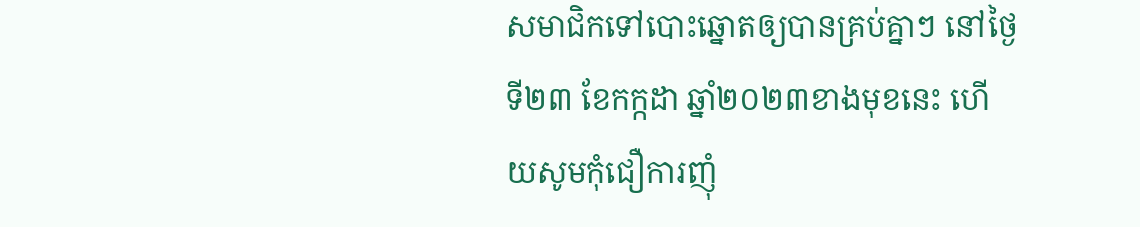សមាជិកទៅបោះឆ្នោតឲ្យបានគ្រប់គ្នាៗ នៅថ្ងៃទី២៣ ខែកក្កដា ឆ្នាំ២០២៣ខាងមុខនេះ ហើយសូមកុំជឿការញុំ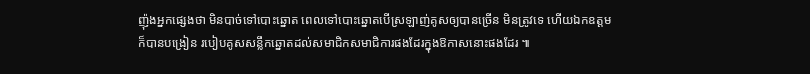ញ៉ុងអ្នកផ្សេងថា មិនបាច់ទៅបោះឆ្នោត ពេលទៅបោះឆ្នោតបើស្រឡាញ់គូសឲ្យបានច្រើន មិនត្រូវទេ ហើយឯកឧត្តមក៏បានបង្រៀន របៀបគូសសន្លឹកឆ្នោតដល់សមាជិកសមាជិការផងដែរក្នុងឱកាសនោះផងដែរ ៕